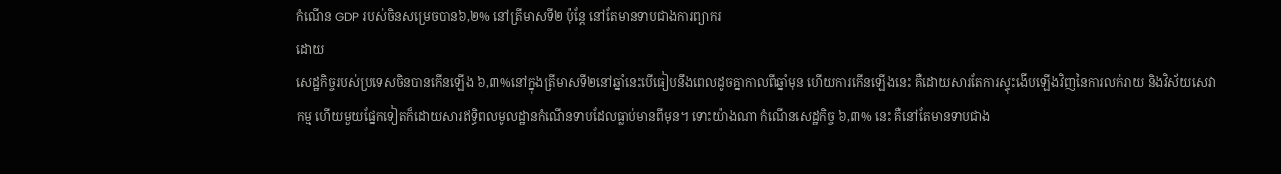កំណើន GDP របស់ចិនសម្រេចបាន៦,២% នៅត្រីមាសទី២ ប៉ុន្ដែ នៅតែមានទាបជាងការព្យាករ
ដោយ
សេដ្ឋកិច្ចរបស់ប្រទេសចិនបានកើនឡើង ៦,៣%នៅក្នុងត្រីមាសទី២នៅឆ្នាំនេះបើធៀបនឹងពេលដូចគ្នាកាលពីឆ្នាំមុន ហើយការកើនឡើងនេះ គឺដោយសារតែការស្ទុះងើបឡើងវិញនៃការលក់រាយ និងវិស័យសេវាកម្ម ហើយមួយផ្នែកទៀតក៏ដោយសារឥទ្ធិពលមូលដ្ឋានកំណើនទាបដែលធ្លាប់មានពីមុន។ ទោះយ៉ាងណា កំណើនសេដ្ឋកិច្ច ៦,៣% នេះ គឺនៅតែមានទាបជាង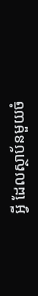អ្វី ដែលស្ថាប័នមួយចំ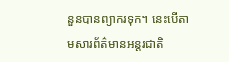នួនបានព្យាករទុក។ នេះបើតាមសារព័ត៌មានអន្តរជាតិ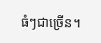ធំៗជាច្រើន។